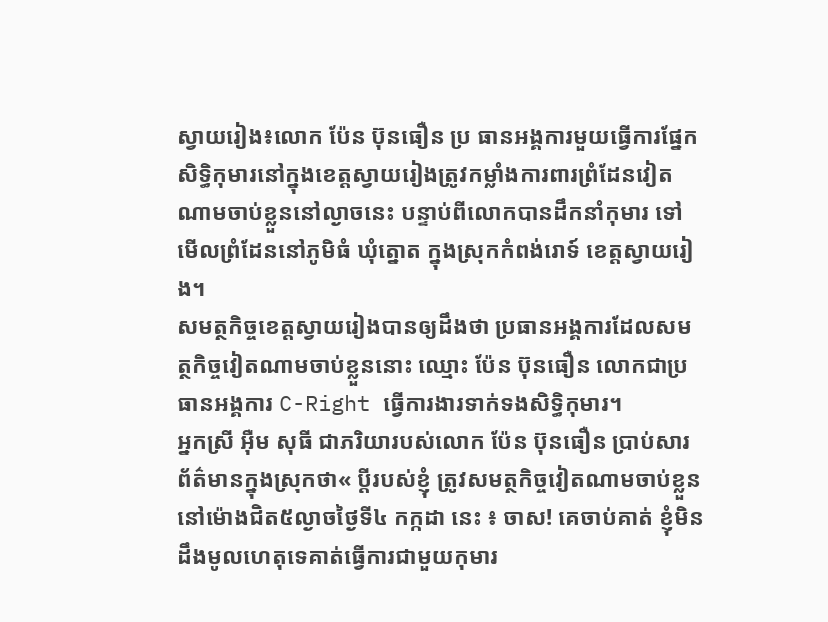ស្វាយរៀង៖លោក ប៉ែន ប៊ុនធឿន ប្រ ធានអង្គការមួយធ្វើការផ្នែកសិទ្ធិកុមារនៅក្នុងខេត្តស្វាយរៀងត្រូវកម្លាំងការពារព្រំដែនវៀតណាមចាប់ខ្លួននៅល្ងាចនេះ បន្ទាប់ពីលោកបានដឹកនាំកុមារ ទៅមើលព្រំដែននៅភូមិធំ ឃុំត្នោត ក្នុងស្រុកកំពង់រោទ៍ ខេត្តស្វាយរៀង។
សមត្ថកិច្ចខេត្តស្វាយរៀងបានឲ្យដឹងថា ប្រធានអង្គការដែលសមត្ថកិច្ចវៀតណាមចាប់ខ្លួននោះ ឈ្មោះ ប៉ែន ប៊ុនធឿន លោកជាប្រធានអង្គការ C-Right ធ្វើការងារទាក់ទងសិទ្ធិកុមារ។
អ្នកស្រី អ៊ឺម សុធី ជាភរិយារបស់លោក ប៉ែន ប៊ុនធឿន ប្រាប់សារព័ត៌មានក្នុងស្រុកថា« ប្តីរបស់ខ្ញុំ ត្រូវសមត្ថកិច្ចវៀតណាមចាប់ខ្លួននៅម៉ោងជិត៥ល្ងាចថ្ងៃទី៤ កក្កដា នេះ ៖ ចាស! គេចាប់គាត់ ខ្ញុំមិនដឹងមូលហេតុទេគាត់ធ្វើការជាមួយកុមារ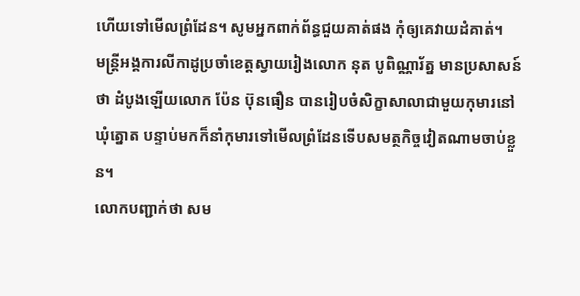ហើយទៅមើលព្រំដែន។ សូមអ្នកពាក់ព័ន្ធជួយគាត់ផង កុំឲ្យគេវាយដំគាត់។
មន្ត្រីអង្គការលីកាដូប្រចាំខេត្តស្វាយរៀងលោក នុត បូពិណ្ណារ័ត្ន មានប្រសាសន៍ថា ដំបូងឡើយលោក ប៉ែន ប៊ុនធឿន បានរៀបចំសិក្ខាសាលាជាមួយកុមារនៅឃុំត្នោត បន្ទាប់មកក៏នាំកុមារទៅមើលព្រំដែនទើបសមត្ថកិច្ចវៀតណាមចាប់ខ្លួន។
លោកបញ្ជាក់ថា សម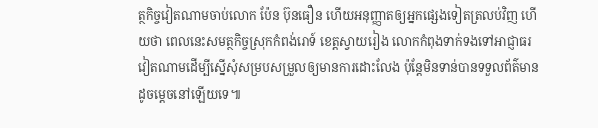ត្ថកិច្ចវៀតណាមចាប់លោក ប៉ែន ប៊ុនធឿន ហើយអនុញ្ញាតឲ្យអ្នកផ្សេងទៀតត្រលប់វិញ ហើយថា ពេលនេះសមត្ថកិច្ចស្រុកកំពង់រោទ៍ ខេត្តស្វាយរៀង លោកកំពុងទាក់ទងទៅអាជ្ញាធរវៀតណាមដើម្បីស្នើសុំសម្របសម្រួលឲ្យមានការដោះលែង ប៉ុន្តែមិនទាន់បានទទួលព័ត៌មានដូចម្តេចនៅឡើយទេ៕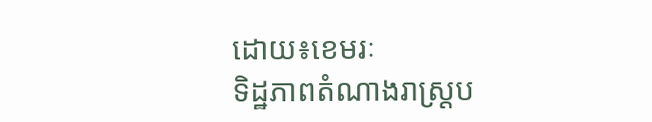ដោយ៖ខេមរៈ
ទិដ្ឋភាពតំណាងរាស្រ្តប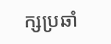ក្សប្រឆាំ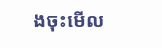ងចុះមើល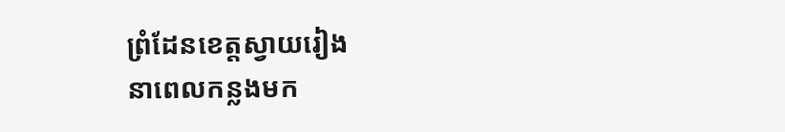ព្រំដែនខេត្តស្វាយរៀង
នាពេលកន្លងមក